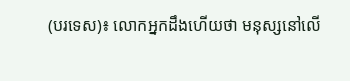(បរទេស)៖ លោកអ្នកដឹងហើយថា មនុស្សនៅលើ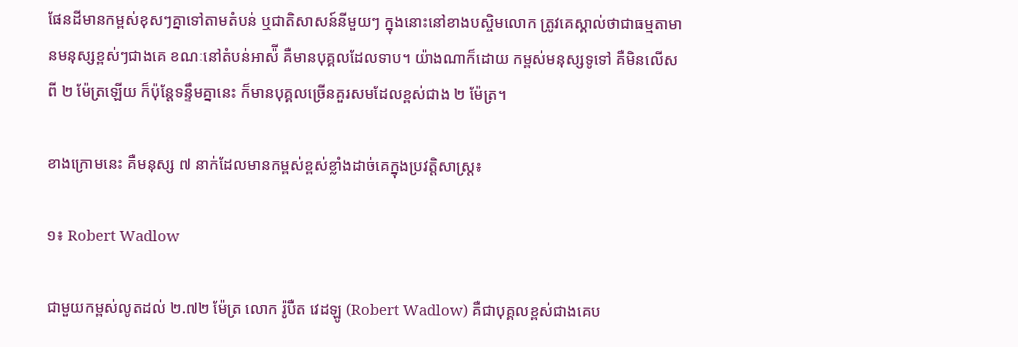ផែនដីមានកម្ពស់ខុសៗគ្នាទៅតាមតំបន់ ឬជាតិសាសន៍នីមួយៗ ក្នុងនោះនៅខាងបស្ចិមលោក ត្រូវគេស្គាល់ថាជាធម្មតាមានមនុស្សខ្ពស់ៗជាងគេ ខណៈនៅតំបន់អាស៉ី គឺមានបុគ្គលដែលទាប។ យ៉ាងណាក៏ដោយ កម្ពស់មនុស្សទូទៅ គឺមិនលើសពី ២ ម៉ែត្រឡើយ ក៏ប៉ុន្តែទន្ទឹមគ្នានេះ ក៏មានបុគ្គលច្រើនគួរសមដែលខ្ពស់ជាង ២ ម៉ែត្រ។

ខាងក្រោមនេះ គឺមនុស្ស ៧ នាក់ដែលមានកម្ពស់ខ្ពស់ខ្លាំងដាច់គេក្នុងប្រវត្តិសាស្រ្ត៖

១៖ Robert Wadlow

ជាមួយកម្ពស់លូតដល់ ២.៧២ ម៉ែត្រ លោក រ៉ូបឺត វេដឡូ (Robert Wadlow) គឺជាបុគ្គលខ្ពស់ជាងគេប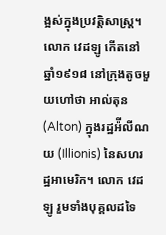ង្អស់ក្នុងប្រវត្តិសាស្រ្ត។ លោក វេដឡូ កើតនៅឆ្នាំ១៩១៨ នៅក្រុងតូចមួយហៅថា អាល់តុន (Alton) ក្នុងរដ្ឋអ៉ីលីណយ (Illionis) នៃសហរដ្ឋអាមេរិក។ លោក វេដឡូ រួមទាំងបុគ្គលដទៃ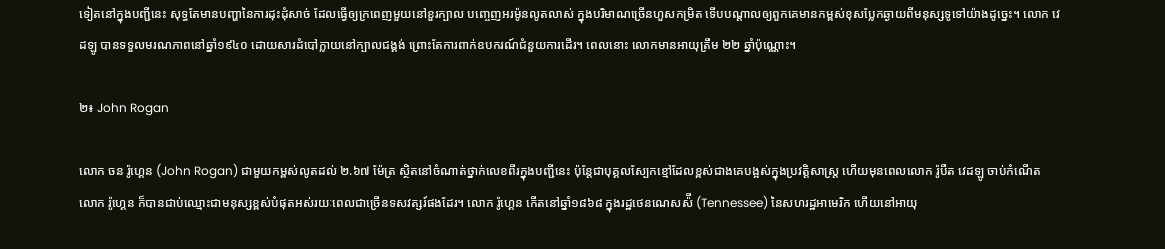ទៀតនៅក្នុងបញ្ជីនេះ សុទ្ធតែមានបញ្ហានៃការដុះដុំសាច់ ដែលធ្វើឲ្យក្រពេញមួយនៅខួរក្បាល បញ្ចេញអរម៉ូនលូតលាស់ ក្នុងបរិមាណច្រើនហួសកម្រិត ទើបបណ្តាលឲ្យពួកគេមានកម្ពស់ខុសប្លែកឆ្ងាយពីមនុស្សទូទៅយ៉ាងដូច្នេះ។ លោក វេដឡូ បានទទួលមរណភាពនៅឆ្នាំ១៩៤០ ដោយសារដំបៅក្លាយនៅក្បាលជង្គង់ ព្រោះតែការពាក់ឧបករណ៍ជំនួយការដើរ។ ពេលនោះ លោកមានអាយុត្រឹម ២២ ឆ្នាំប៉ុណ្ណោះ។

២៖ John Rogan

លោក ចន រ៉ូហ្គេន (John Rogan) ជាមួយកម្ពស់លូតដល់ ២.៦៧ ម៉ែត្រ ស្ថិតនៅចំណាត់ថ្នាក់លេខពីរក្នុងបញ្ជីនេះ ប៉ុន្តែជាបុគ្គលស្បែកខ្មៅដែលខ្ពស់ជាងគេបង្អស់ក្នុងប្រវត្តិសាស្រ្ត ហើយមុនពេលលោក រ៉ូបឺត វេដឡូ ចាប់កំណើត លោក រ៉ូហ្គេន ក៏បានជាប់ឈ្មោះជាមនុស្សខ្ពស់បំផុតអស់រយៈពេលជាច្រើនទសវត្សរ៍ផងដែរ។ លោក រ៉ូហ្គេន កើតនៅឆ្នាំ១៨៦៨ ក្នុងរដ្ឋថេនណេសស៉ី (Tennessee) នៃសហរដ្ឋអាមេរិក ហើយនៅអាយុ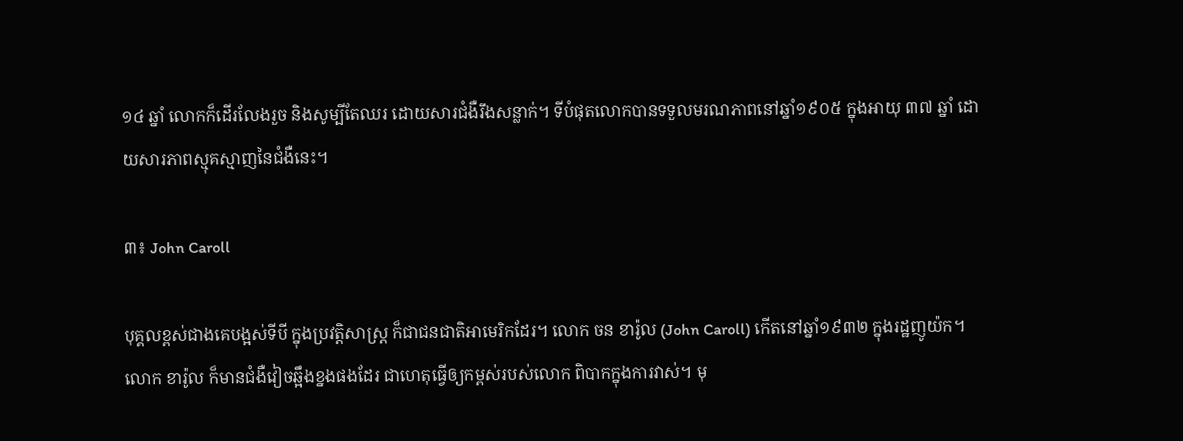១៤ ឆ្នាំ លោកក៏ដើរលែងរួច និងសូម្បីតែឈរ ដោយសារជំងឺរឹងសន្លាក់។ ទីបំផុតលោកបានទទួលមរណភាពនៅឆ្នាំ១៩០៥ ក្នុងអាយុ ៣៧ ឆ្នាំ ដោយសារភាពស្មុគស្មាញនៃជំងឺនេះ។

៣៖ John Caroll

បុគ្គលខ្ពស់ជាងគេបង្អស់ទីបី ក្នុងប្រវត្តិសាស្រ្ត ក៏ជាជនជាតិអាមេរិកដែរ។ លោក ចន ខារ៉ូល (John Caroll) កើតនៅឆ្នាំ១៩៣២ ក្នុងរដ្ឋញូយ៉ក។ លោក ខារ៉ូល ក៏មានជំងឺវៀចឆ្អឹងខ្នងផងដែរ ជាហេតុធ្វើឲ្យកម្ពស់របស់លោក ពិបាកក្នុងការវាស់។ មុ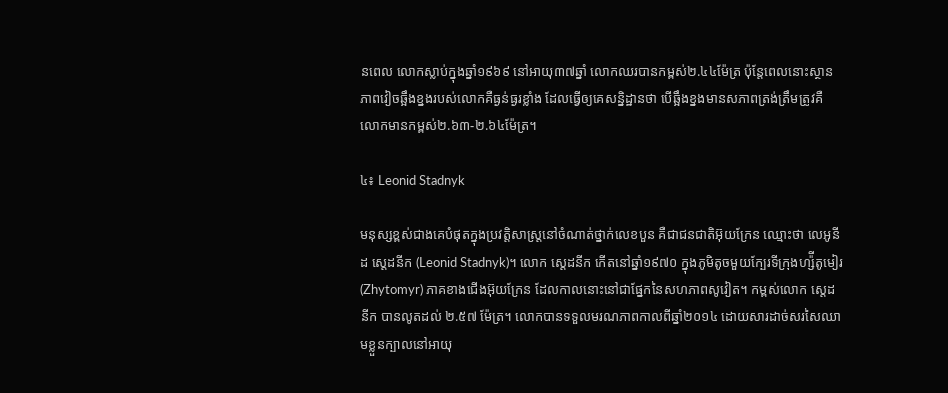នពេល លោកស្លាប់ក្នុងឆ្នាំ១៩៦៩ នៅអាយុ៣៧ឆ្នាំ លោកឈរបានកម្ពស់២.៤៤ម៉ែត្រ ប៉ុន្តែពេលនោះស្ថានភាពវៀចឆ្អឹងខ្នងរបស់លោកគឺធ្ងន់ធ្ងរខ្លាំង ដែលធ្វើឲ្យគេសន្និដ្ឋានថា បើឆ្អឹងខ្នងមានសភាពត្រង់ត្រឹមត្រូវគឺ លោកមានកម្ពស់២.៦៣-២.៦៤ម៉ែត្រ។

៤៖ Leonid Stadnyk

មនុស្សខ្ពស់ជាងគេបំផុតក្នុងប្រវត្តិសាស្រ្តនៅចំណាត់ថ្នាក់លេខបួន គឺជាជនជាតិអ៊ុយក្រែន ឈ្មោះថា លេអូនីដ ស្តេដនីក (Leonid Stadnyk)។ លោក ស្តេដនីក កើតនៅឆ្នាំ១៩៧០ ក្នុងភូមិតូចមួយក្បែរទីក្រុងហ្ស៉ីតូមៀរ (Zhytomyr) ភាគខាងជើងអ៊ុយក្រែន ដែលកាលនោះនៅជាផ្នែកនៃសហភាពសូវៀត។ កម្ពស់លោក ស្តេដនីក បានលូតដល់ ២.៥៧ ម៉ែត្រ។ លោកបានទទួលមរណភាពកាលពីឆ្នាំ២០១៤ ដោយសារដាច់សរសៃឈាមខ្លួនក្បាលនៅអាយុ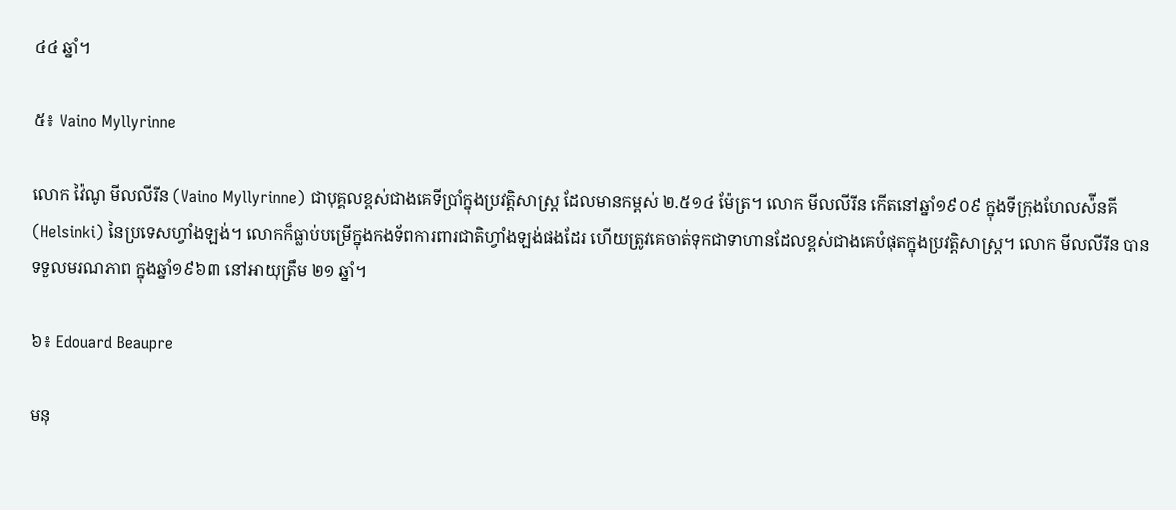៤៤ ឆ្នាំ។

៥៖ Vaino Myllyrinne

លោក វ៉ៃណូ មីលលីរីន (Vaino Myllyrinne) ជាបុគ្គលខ្ពស់ជាងគេទីប្រាំក្នុងប្រវត្តិសាស្រ្ត ដែលមានកម្ពស់ ២.៥១៤ ម៉ែត្រ។ លោក មីលលីរីន កើតនៅឆ្នាំ១៩០៩ ក្នុងទីក្រុងហែលស៉ីនគី (Helsinki) នៃប្រទេសហ្វាំងឡង់។ លោកក៏ធ្លាប់បម្រើក្នុងកងទ័ពការពារជាតិហ្វាំងឡង់ផងដែរ ហើយត្រូវគេចាត់ទុកជាទាហានដែលខ្ពស់ជាងគេបំផុតក្នុងប្រវត្តិសាស្រ្ត។ លោក មីលលីរីន បានទទួលមរណភាព ក្នុងឆ្នាំ១៩៦៣ នៅអាយុត្រឹម ២១ ឆ្នាំ។

៦៖ Edouard Beaupre

មនុ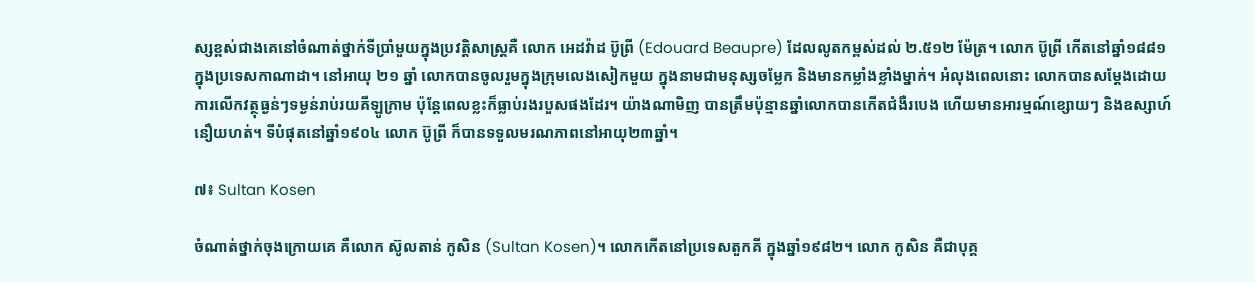ស្សខ្ពស់ជាងគេនៅចំណាត់ថ្នាក់ទីប្រាំមួយក្នុងប្រវត្តិសាស្រ្តគឺ លោក អេដវ៉ាដ ប៊ូព្រី (Edouard Beaupre) ដែលលូតកម្ពស់ដល់ ២.៥១២ ម៉ែត្រ។ លោក ប៊ូព្រី កើតនៅឆ្នាំ១៨៨១ ក្នុងប្រទេសកាណាដា។ នៅអាយុ ២១ ឆ្នាំ លោកបានចូលរួមក្នុងក្រុមលេងសៀកមួយ ក្នុងនាមជាមនុស្សចម្លែក និងមានកម្លាំងខ្លាំងម្នាក់។ អំលុងពេលនោះ លោកបានសម្តែងដោយការលើកវត្ថុធ្ងន់ៗទម្ងន់រាប់រយគីឡូក្រាម ប៉ុន្តែពេលខ្លះក៏ធ្លាប់រងរបួសផងដែរ។ យ៉ាងណាមិញ បានត្រឹមប៉ុន្មានឆ្នាំលោកបានកើតជំងឺរបេង ហើយមានអារម្មណ៍ខ្សោយៗ និងឧស្សាហ៍នឿយហត់។ ទីបំផុតនៅឆ្នាំ១៩០៤ លោក ប៊ូព្រី ក៏បានទទួលមរណភាពនៅអាយុ២៣ឆ្នាំ។

៧៖ Sultan Kosen

ចំណាត់ថ្នាក់ចុងក្រោយគេ គឺលោក ស៊ូលតាន់ កូសិន (Sultan Kosen)។ លោកកើតនៅប្រទេសតួកគី ក្នុងឆ្នាំ១៩៨២។ លោក កូសិន គឺជាបុគ្គ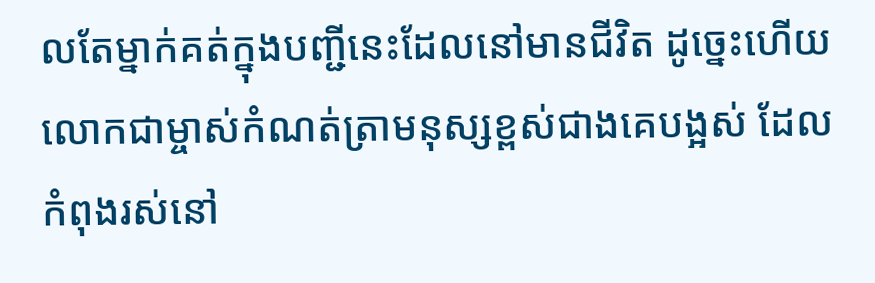លតែម្នាក់គត់ក្នុងបញ្ជីនេះដែលនៅមានជីវិត ដូច្នេះហើយលោកជាម្ចាស់កំណត់ត្រាមនុស្សខ្ពស់ជាងគេបង្អស់ ដែលកំពុងរស់នៅ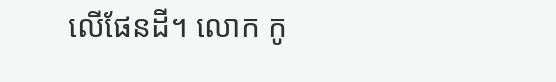លើផែនដី។ លោក កូ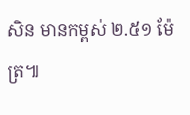សិន មានកម្ពស់ ២.៥១ ម៉ែត្រ៕